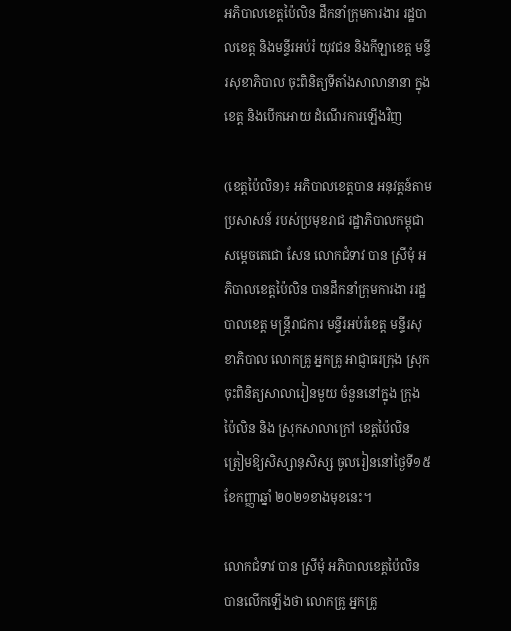អភិបាលខេត្តប៉ៃលិន ដឹកនាំក្រុមការងារ រដ្ឋបាលខេត្ត និងមន្ទីរអប់រំ យុវជន និងកីឡាខេត្ត មន្ទីរសុខាភិបាល ចុះពិនិត្យទីតាំងសាលានានា ក្នុងខេត្ត និងបើកអោយ ដំណើរការឡើងវិញ

(ខេត្តប៉ៃលិន)៖ អភិបាលខេត្តបាន អនុវត្តន៍តាមប្រសាសន៍ របស់ប្រមុខរាជ រដ្ឋាភិបាលកម្ពុជា សម្តេចតេជោ សែន លោកជំទាវ បាន ស្រីមុំ អភិបាលខេត្តប៉ៃលិន បានដឹកនាំក្រុមការងា ររដ្ឋបាលខេត្ត មន្រ្តីរាជការ មន្ទីរអប់រំខេត្ត មន្ទីរសុខាភិបាល លោកគ្រូ អ្នកគ្រូ អាជ្ញាធរក្រុង ស្រុក ចុះពិនិត្យសាលារៀនមួយ ចំនួននៅក្នុង ក្រុងប៉ៃលិន និង ស្រុកសាលាក្រៅ ខេត្តប៉ៃលិន ត្រៀមឱ្យសិស្សានុសិស្ស ចូលរៀននៅថ្ងៃទី១៥ ខែកញ្ញាឆ្នាំ ២០២១ខាងមុខនេះ។

លោកជំទាវ បាន ស្រីមុំ អភិបាលខេត្តប៉ៃលិន បានលើកឡើងថា លោកគ្រូ អ្នកគ្រូ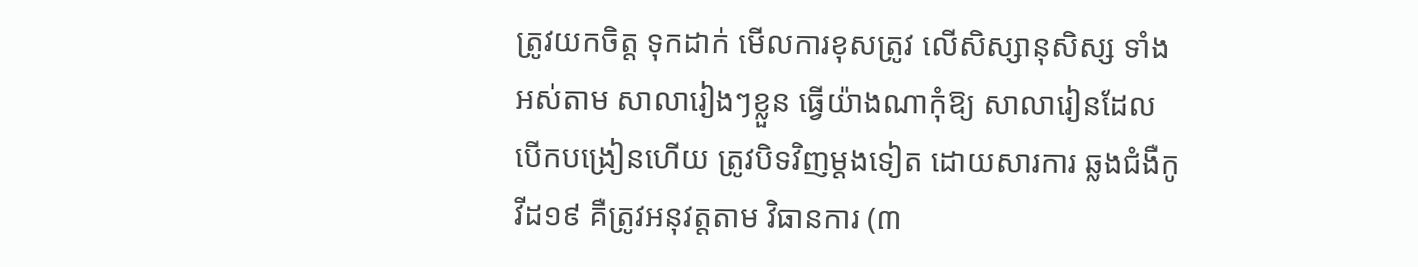ត្រូវយកចិត្ត ទុកដាក់ មើលការខុសត្រូវ លើសិស្សានុសិស្ស ទាំងអស់តាម សាលារៀងៗខ្លួន ធ្វើយ៉ាងណាកុំឱ្យ សាលារៀនដែល បើកបង្រៀនហើយ ត្រូវបិទវិញម្តងទៀត ដោយសារការ ឆ្លងជំងឺកូវីដ១៩ គឺត្រូវអនុវត្តតាម វិធានការ (៣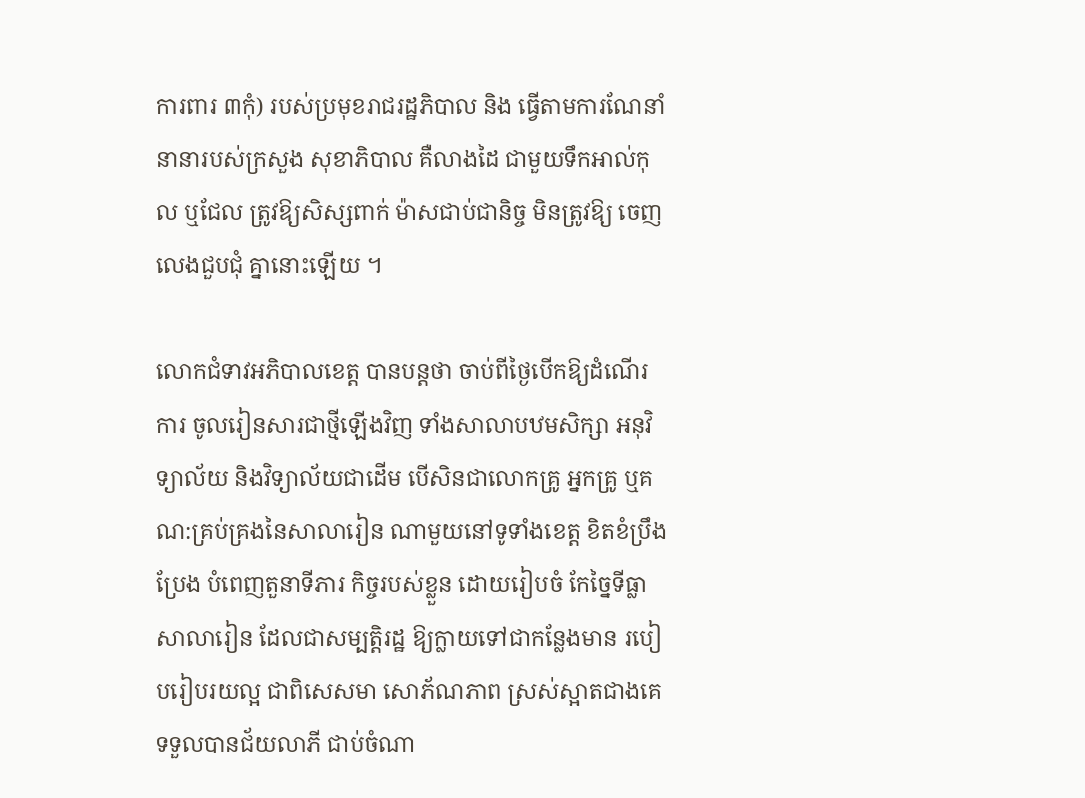ការពារ ៣កុំ) របស់ប្រមុខរាជរដ្ឋភិបាល និង ធ្វើតាមការណែនាំ នានារបស់ក្រសួង សុខាភិបាល គឺលាងដៃ ជាមួយទឹកអាល់កុល ឬជែល ត្រូវឱ្យសិស្សពាក់ ម៉ាសជាប់ជានិច្ច មិនត្រូវឱ្យ ចេញលេងជួបជុំ គ្នានោះឡើយ ។

លោកជំទាវអភិបាលខេត្ត បានបន្តថា ចាប់ពីថ្ងៃបើកឱ្យដំណើរការ ចូលរៀនសារជាថ្មីឡើងវិញ ទាំងសាលាបឋមសិក្សា អនុវិទ្យាល័យ និងវិទ្យាល័យជាដើម បើសិនជាលោកគ្រូ អ្នកគ្រូ ឬគណ:គ្រប់គ្រងនៃសាលារៀន ណាមួយនៅទូទាំងខេត្ត ខិតខំប្រឹងប្រែង បំពេញតួនាទីភារ កិច្ចរបស់ខ្លួន ដោយរៀបចំ កែច្នៃទីធ្លាសាលារៀន ដែលជាសម្បត្តិរដ្ឋ ឱ្យក្លាយទៅជាកន្លែងមាន របៀបរៀបរយល្អ ជាពិសេសមា សោភ័ណភាព ស្រស់ស្អាតជាងគេ ទទួលបានជ័យលាភី ជាប់ចំណា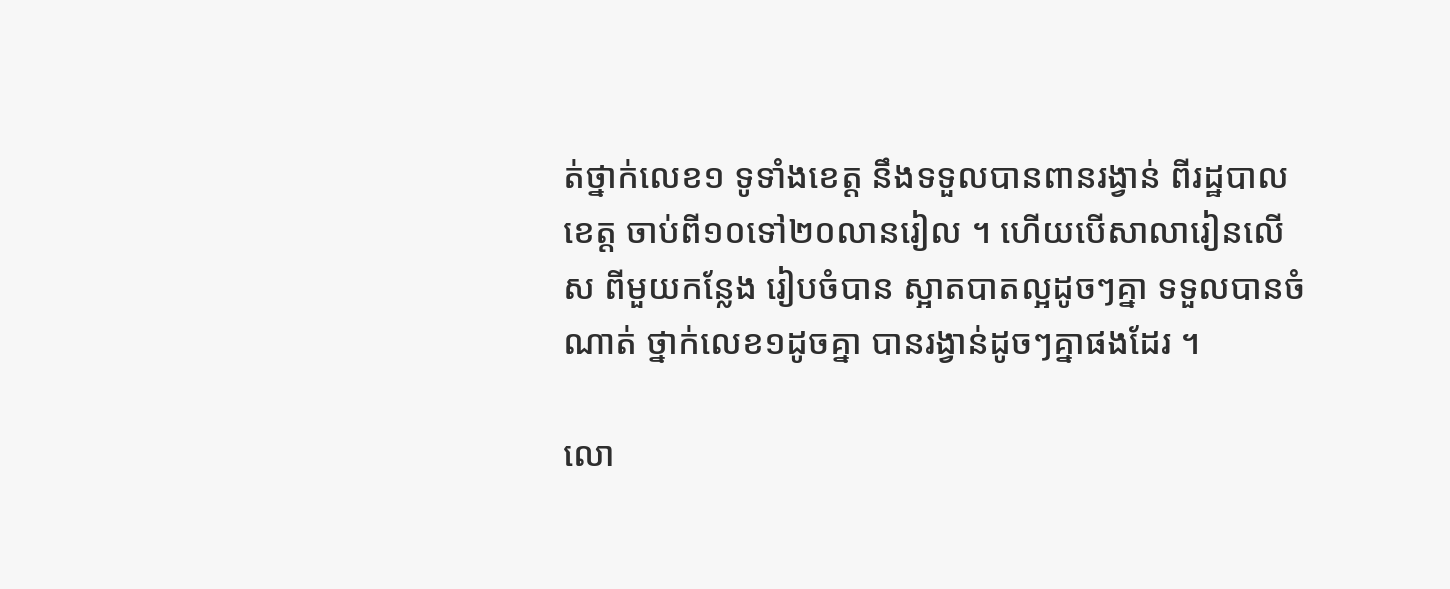ត់ថ្នាក់លេខ១ ទូទាំងខេត្ត នឹងទទួលបានពានរង្វាន់ ពីរដ្ឋបាលខេត្ត ចាប់ពី១០ទៅ២០លានរៀល ។ ហើយបើសាលារៀនលើស ពីមួយកន្លែង រៀបចំបាន ស្អាតបាតល្អដូចៗគ្នា ទទួលបានចំណាត់ ថ្នាក់លេខ១ដូចគ្នា បានរង្វាន់ដូចៗគ្នាផងដែរ ។

លោ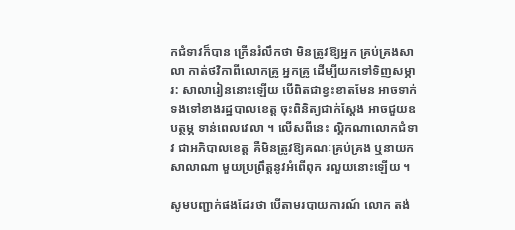កជំទាវក៏បាន ក្រើនរំលឹកថា មិនត្រូវឱ្យអ្នក គ្រប់គ្រងសាលា កាត់ថវិកាពីលោកគ្រូ អ្នកគ្រូ ដើម្បីយកទៅទិញសម្ភារ: សាលារៀននោះឡើយ បើពិតជាខ្វះខាតមែន អាចទាក់ ទងទៅខាងរដ្ឋបាលខេត្ត ចុះពិនិត្យជាក់ស្តែង អាចជួយឧបត្ថម្ភ ទាន់ពេលវេលា ។ លើសពីនេះ ល្គិកណាលោកជំទាវ ជាអភិបាលខេត្ត គឺមិនត្រូវឱ្យគណៈគ្រប់គ្រង ឬនាយកសាលាណា មួយប្រព្រឹត្តនូវអំពើពុក រលួយនោះឡើយ ។

សូមបញ្ជាក់ផងដែរថា បើតាមរបាយការណ៍ លោក តង់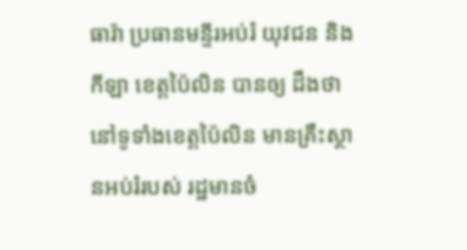ធារ៉ា ប្រធានមន្ទីរអប់រំ យុវជន និងកីឡា ខេត្តប៉ៃលិន បានឲ្យ ដឹងថា នៅទូទាំងខេត្តប៉ៃលិន មានគ្រឹះស្ថានអប់រំរបស់ រដ្ឋមានចំ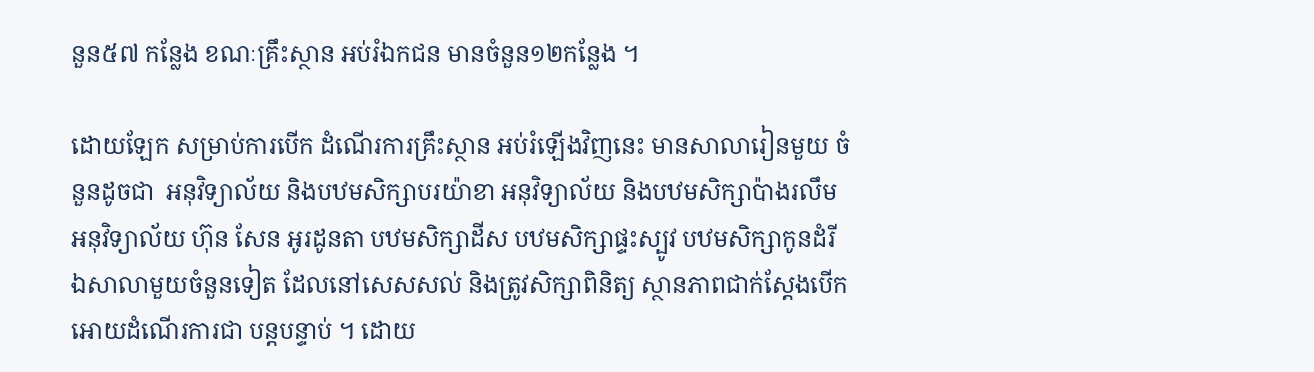នួន៥៧ កន្លែង ខណៈគ្រឹះស្ថាន អប់រំឯកជន មានចំនួន១២កន្លែង ។

ដោយឡែក សម្រាប់ការបើក ដំណើរការគ្រឹះស្ថាន អប់រំឡើងវិញនេះ មានសាលារៀនមួយ ចំនួនដូចជា  អនុវិទ្យាល័យ និងបឋមសិក្សាបរយ៉ាខា អនុវិទ្យាល័យ និងបឋមសិក្សាប៉ាងរលឹម អនុវិទ្យាល័យ ហ៊ុន សែន អូរដូនតា បឋមសិក្សាដីស បឋមសិក្សាផ្ទះស្បូវ បឋមសិក្សាកូនដំរី  ឯសាលាមួយចំនួនទៀត ដែលនៅសេសសល់ និងត្រូវសិក្សាពិនិត្យ ស្ថានភាពជាក់ស្តែងបើក អោយដំណើរការជា បន្តបន្ទាប់ ។ ដោយ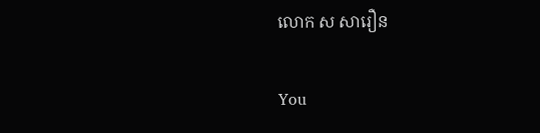លោក ស សារឿន

You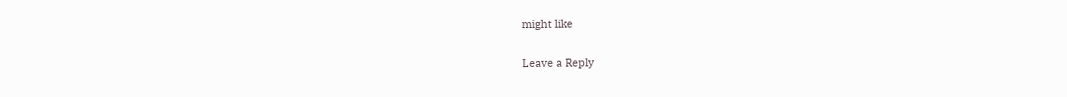might like

Leave a Reply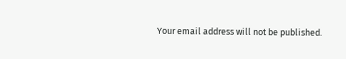Your email address will not be published.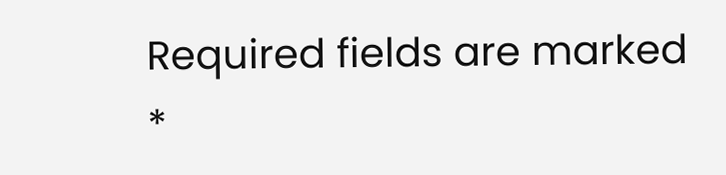Required fields are marked *